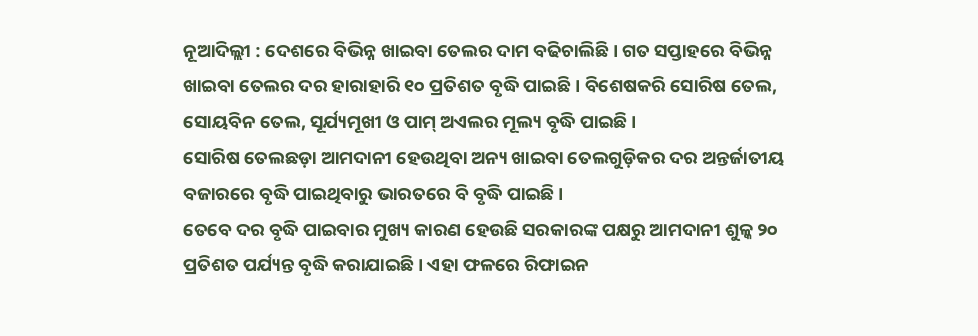ନୂଆଦିଲ୍ଲୀ : ଦେଶରେ ବିଭିନ୍ନ ଖାଇବା ତେଲର ଦାମ ବଢିଚାଲିଛି । ଗତ ସପ୍ତାହରେ ବିଭିନ୍ନ ଖାଇବା ତେଲର ଦର ହାରାହାରି ୧୦ ପ୍ରତିଶତ ବୃଦ୍ଧି ପାଇଛି । ବିଶେଷକରି ସୋରିଷ ତେଲ, ସୋୟବିନ ତେଲ, ସୂର୍ଯ୍ୟମୂଖୀ ଓ ପାମ୍ ଅଏଲର ମୂଲ୍ୟ ବୃଦ୍ଧି ପାଇଛି ।
ସୋରିଷ ତେଲଛଡ଼ା ଆମଦାନୀ ହେଉଥିବା ଅନ୍ୟ ଖାଇବା ତେଲଗୁଡ଼ିକର ଦର ଅନ୍ତର୍ଜାତୀୟ ବଜାରରେ ବୃଦ୍ଧି ପାଇଥିବାରୁ ଭାରତରେ ବି ବୃଦ୍ଧି ପାଇଛି ।
ତେବେ ଦର ବୃଦ୍ଧି ପାଇବାର ମୁଖ୍ୟ କାରଣ ହେଉଛି ସରକାରଙ୍କ ପକ୍ଷରୁ ଆମଦାନୀ ଶୁଳ୍କ ୨୦ ପ୍ରତିଶତ ପର୍ଯ୍ୟନ୍ତ ବୃଦ୍ଧି କରାଯାଇଛି । ଏହା ଫଳରେ ରିଫାଇନ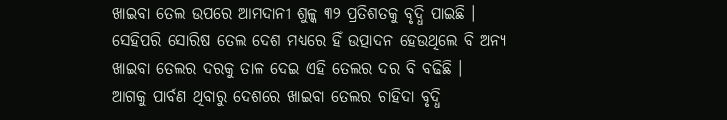ଖାଇବା ତେଲ ଉପରେ ଆମଦାନୀ ଶୁଳ୍କ ୩୨ ପ୍ରତିଶତକୁ ବୃଦ୍ଧି ପାଇଛି । ସେହିପରି ସୋରିଷ ତେଲ ଦେଶ ମଧ୍ୟରେ ହିଁ ଉତ୍ପାଦନ ହେଉଥିଲେ ବି ଅନ୍ୟ ଖାଇବା ତେଲର ଦରକୁ ତାଳ ଦେଇ ଏହି ତେଲର ଦର ବି ବଢିଛି ।
ଆଗକୁ ପାର୍ବଣ ଥିବାରୁ ଦେଶରେ ଖାଇବା ତେଲର ଚାହିଦା ବୃଦ୍ଧି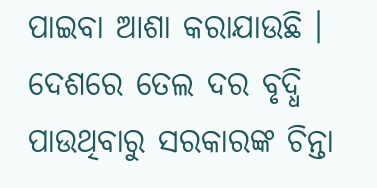ପାଇବା ଆଶା କରାଯାଉଛି । ଦେଶରେ ତେଲ ଦର ବୃଦ୍ଧି ପାଉଥିବାରୁ ସରକାରଙ୍କ ଚିନ୍ତା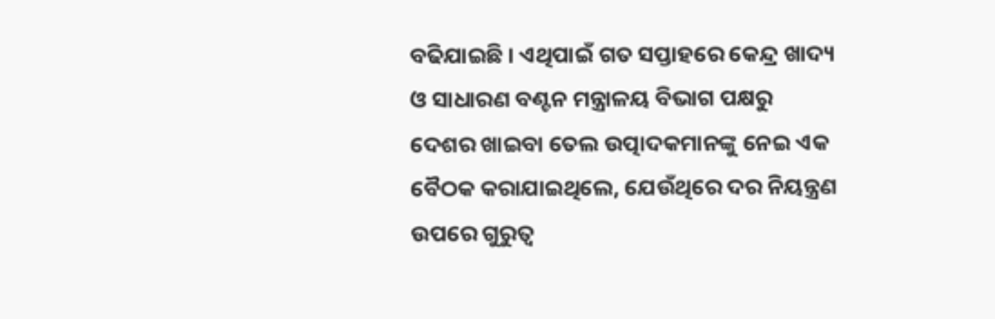ବଢିଯାଇଛି । ଏଥିପାଇଁ ଗତ ସପ୍ତାହରେ କେନ୍ଦ୍ର ଖାଦ୍ୟ ଓ ସାଧାରଣ ବଣ୍ଟନ ମନ୍ତ୍ରାଳୟ ବିଭାଗ ପକ୍ଷରୁ ଦେଶର ଖାଇବା ତେଲ ଉତ୍ପାଦକମାନଙ୍କୁ ନେଇ ଏକ ବୈଠକ କରାଯାଇଥିଲେ, ଯେଉଁଥିରେ ଦର ନିୟନ୍ତ୍ରଣ ଉପରେ ଗୁରୁତ୍ବ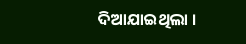ଦିଆଯାଇଥିଲା ।